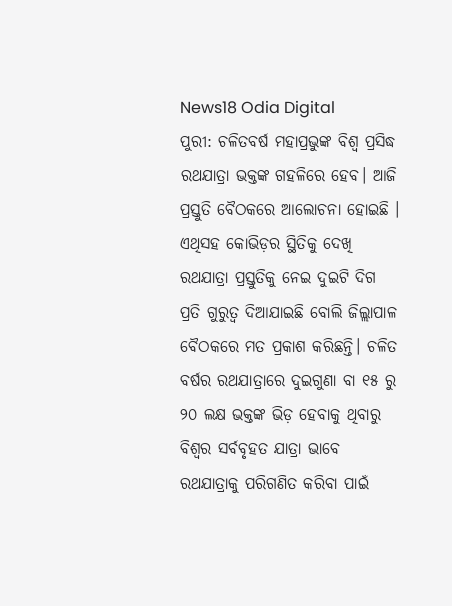News18 Odia Digital
ପୁରୀ: ଚଳିତବର୍ଷ ମହାପ୍ରଭୁଙ୍କ ବିଶ୍ୱ ପ୍ରସିଦ୍ଧ ରଥଯାତ୍ରା ଭକ୍ତଙ୍କ ଗହଳିରେ ହେବ। ଆଜି ପ୍ରସ୍ତୁତି ବୈଠକରେ ଆଲୋଚନା ହୋଇଛି । ଏଥିସହ କୋଭିଡ଼ର ସ୍ଥିତିକୁ ଦେଖି ରଥଯାତ୍ରା ପ୍ରସ୍ତୁତିକୁ ନେଇ ଦୁଇଟି ଦିଗ ପ୍ରତି ଗୁରୁତ୍ୱ ଦିଆଯାଇଛି ବୋଲି ଜିଲ୍ଲାପାଳ ବୈଠକରେ ମତ ପ୍ରକାଶ କରିଛନ୍ତି। ଚଳିତ ବର୍ଷର ରଥଯାତ୍ରାରେ ଦୁଇଗୁଣା ବା ୧୫ ରୁ ୨୦ ଲକ୍ଷ ଭକ୍ତଙ୍କ ଭିଡ଼ ହେବାକୁ ଥିବାରୁ ବିଶ୍ୱର ସର୍ବବୃହତ ଯାତ୍ରା ଭାବେ ରଥଯାତ୍ରାକୁ ପରିଗଣିତ କରିବା ପାଇଁ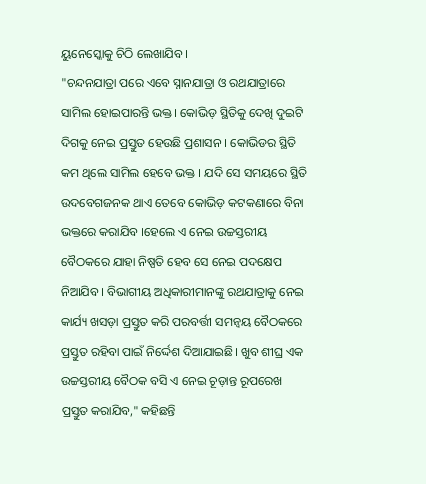ୟୁନେସ୍କୋକୁ ଚିଠି ଲେଖାଯିବ ।
"ଚନ୍ଦନଯାତ୍ରା ପରେ ଏବେ ସ୍ନାନଯାତ୍ରା ଓ ରଥଯାତ୍ରାରେ ସାମିଲ ହୋଇପାରନ୍ତି ଭକ୍ତ। କୋଭିଡ଼ ସ୍ଥିତିକୁ ଦେଖି ଦୁଇଟି ଦିଗକୁ ନେଇ ପ୍ରସ୍ତୁତ ହେଉଛି ପ୍ରଶାସନ । କୋଭିଡର ସ୍ଥିତି କମ ଥିଲେ ସାମିଲ ହେବେ ଭକ୍ତ । ଯଦି ସେ ସମୟରେ ସ୍ଥିତି ଉଦବେଗଜନକ ଥାଏ ତେବେ କୋଭିଡ଼ କଟକଣାରେ ବିନା ଭକ୍ତରେ କରାଯିବ ।ହେଲେ ଏ ନେଇ ଉଚ୍ଚସ୍ତରୀୟ ବୈଠକରେ ଯାହା ନିଷ୍ପତି ହେବ ସେ ନେଇ ପଦକ୍ଷେପ ନିଆଯିବ । ବିଭାଗୀୟ ଅଧିକାରୀମାନଙ୍କୁ ରଥଯାତ୍ରାକୁ ନେଇ କାର୍ଯ୍ୟ ଖସଡ଼ା ପ୍ରସ୍ତୁତ କରି ପରବର୍ତ୍ତୀ ସମନ୍ୱୟ ବୈଠକରେ ପ୍ରସ୍ତୁତ ରହିବା ପାଇଁ ନିର୍ଦ୍ଦେଶ ଦିଆଯାଇଛି। ଖୁବ ଶୀଘ୍ର ଏକ ଉଚ୍ଚସ୍ତରୀୟ ବୈଠକ ବସି ଏ ନେଇ ଚୂଡ଼ାନ୍ତ ରୂପରେଖ ପ୍ରସ୍ତୁତ କରାଯିବ," କହିଛନ୍ତି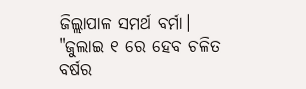ଜିଲ୍ଲାପାଳ ସମର୍ଥ ବର୍ମା।
"ଜୁଲାଇ ୧ ରେ ହେବ ଚଳିତ ବର୍ଷର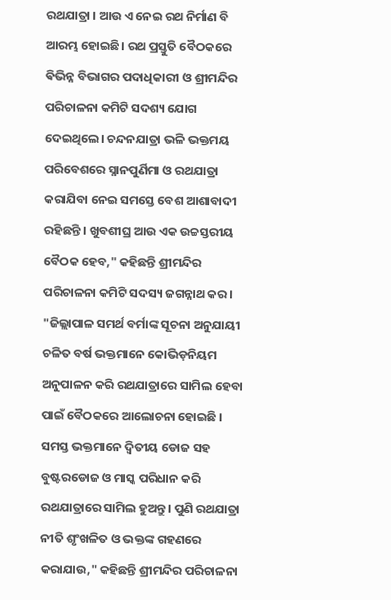ରଥଯାତ୍ରା । ଆଉ ଏ ନେଇ ରଥ ନିର୍ମାଣ ବି ଆରମ୍ଭ ହୋଇଛି। ରଥ ପ୍ରସ୍ତୁତି ବୈଠକରେ ଵିଭିନ୍ନ ବିଭାଗର ପଦାଧିକାରୀ ଓ ଶ୍ରୀମନ୍ଦିର ପରିଚାଳନା କମିଟି ସଦଶ୍ୟ ଯୋଗ ଦେଇଥିଲେ। ଚନ୍ଦନଯାତ୍ରା ଭଳି ଭକ୍ତମୟ ପରିବେଶରେ ସ୍ନାନପୁର୍ଣିମା ଓ ରଥଯାତ୍ରା କରାଯିବା ନେଇ ସମସ୍ତେ ବେଶ ଆଶାବାଦୀ ରହିଛନ୍ତି । ଖୁବଶୀଘ୍ର ଆଉ ଏକ ଉଚ୍ଚସ୍ତରୀୟ ବୈଠକ ହେବ," କହିଛନ୍ତି ଶ୍ରୀମନ୍ଦିର ପରିଚାଳନା କମିଟି ସଦସ୍ୟ ଜଗନ୍ନାଥ କର।
"ଜିଲ୍ଲାପାଳ ସମର୍ଥ ବର୍ମାଙ୍କ ସୂଚନା ଅନୁଯାୟୀ ଚଳିତ ବର୍ଷ ଭକ୍ତମାନେ କୋଭିଡ଼ନିୟମ ଅନୁପାଳନ କରି ରଥଯାତ୍ରାରେ ସାମିଲ ହେବା ପାଇଁ ବୈଠକରେ ଆଲୋଚନା ହୋଇଛି । ସମସ୍ତ ଭକ୍ତମାନେ ଦ୍ୱିତୀୟ ଡୋଜ ସହ ବୁଷ୍ଟରଡୋଜ ଓ ମାସ୍କ ପରିଧାନ କରି ରଥଯାତ୍ରାରେ ସାମିଲ ହୁଅନ୍ତୁ । ପୁଣି ରଥଯାତ୍ରା ନୀତି ଶୃଂଖଳିତ ଓ ଭକ୍ତଙ୍କ ଗହଣରେ କରାଯାଉ," କହିଛନ୍ତି ଶ୍ରୀମନ୍ଦିର ପରିଚାଳନା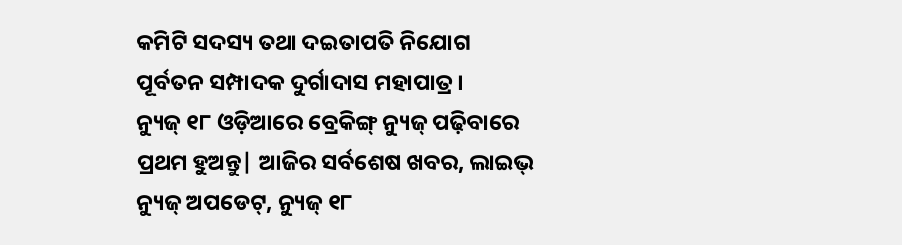କମିଟି ସଦସ୍ୟ ତଥା ଦଇତାପତି ନିଯୋଗ ପୂର୍ବତନ ସମ୍ପାଦକ ଦୁର୍ଗାଦାସ ମହାପାତ୍ର।
ନ୍ୟୁଜ୍ ୧୮ ଓଡ଼ିଆରେ ବ୍ରେକିଙ୍ଗ୍ ନ୍ୟୁଜ୍ ପଢ଼ିବାରେ ପ୍ରଥମ ହୁଅନ୍ତୁ| ଆଜିର ସର୍ବଶେଷ ଖବର, ଲାଇଭ୍ ନ୍ୟୁଜ୍ ଅପଡେଟ୍, ନ୍ୟୁଜ୍ ୧୮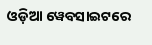ଓଡ଼ିଆ ୱେବସାଇଟରେ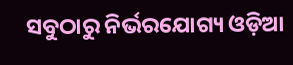ସବୁଠାରୁ ନିର୍ଭରଯୋଗ୍ୟ ଓଡ଼ିଆ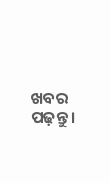ଖବର ପଢ଼ନ୍ତୁ ।